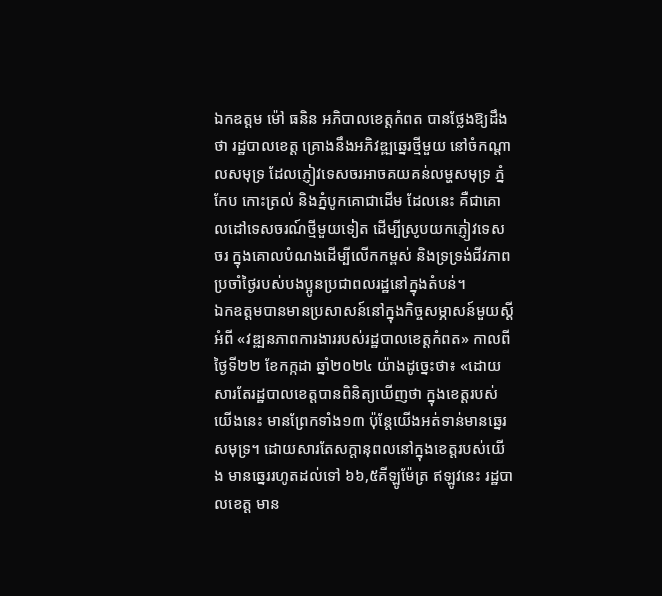ឯកឧត្តម ម៉ៅ ធនិន អភិបាលខេត្តកំពត បានថ្លែងឱ្យដឹងថា រដ្ឋបាលខេត្ត គ្រោងនឹងអភិវឌ្ឍឆ្នេរថ្មីមួយ នៅចំកណ្តាលសមុទ្រ ដែលភ្ញៀវទេសចរអាចគយគន់លម្ហសមុទ្រ ភ្នំកែប កោះត្រល់ និងភ្នំបូកគោជាដើម ដែលនេះ គឺជាគោលដៅទេសចរណ៍ថ្មីមួយទៀត ដើម្បីស្រូបយកភ្ញៀវទេសចរ ក្នុងគោលបំណងដើម្បីលើកកម្ពស់ និងទ្រទ្រង់ជីវភាពប្រចាំថ្ងៃរបស់បងប្អូនប្រជាពលរដ្ឋនៅក្នុងតំបន់។
ឯកឧត្តមបានមានប្រសាសន៍នៅក្នុងកិច្ចសម្ភាសន៍មួយស្តីអំពី «វឌ្ឍនភាពការងាររបស់រដ្ឋបាលខេត្តកំពត» កាលពីថ្ងៃទី២២ ខែកក្កដា ឆ្នាំ២០២៤ យ៉ាងដូច្នេះថា៖ «ដោយសារតែរដ្ឋបាលខេត្តបានពិនិត្យឃើញថា ក្នុងខេត្តរបស់យើងនេះ មានព្រែកទាំង១៣ ប៉ុន្តែយើងអត់ទាន់មានឆ្នេរសមុទ្រ។ ដោយសារតែសក្តានុពលនៅក្នុងខេត្តរបស់យើង មានឆ្នេររហូតដល់ទៅ ៦៦,៥គីឡូម៉ែត្រ ឥឡូវនេះ រដ្ឋបាលខេត្ត មាន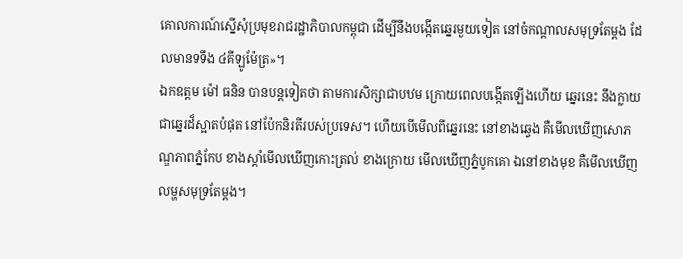គោលការណ៍ស្នើសុំប្រមុខរាជរដ្ឋាភិបាលកម្ពុជា ដើម្បីនឹងបង្កើតឆ្នេរមួយទៀត នៅចំកណ្តាលសមុទ្រតែម្តង ដែលមានទទឹង ៤គីឡូម៉ែត្រ»។
ឯកឧត្តម ម៉ៅ ធនិន បានបន្តទៀតថា តាមការសិក្សាជាបឋម ក្រោយពេលបង្កើតឡើងហើយ ឆ្នេរនេះ នឹងក្លាយជាឆ្នេរដ៏ស្អាតបំផុត នៅប៉ែកនិរតីរបស់ប្រទេស។ ហើយបើមើលពីឆ្នេរនេះ នៅខាងឆ្វេង គឺមើលឃើញសោភណ្ឌភាពភ្នំកែប ខាងស្តាំមើលឃើញកោះត្រល់ ខាងក្រោយ មើលឃើញភ្នំបូកគោ ឯនៅខាងមុខ គឺមើលឃើញលម្ហសមុទ្រតែម្តង។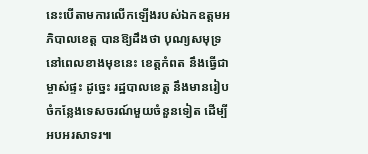នេះបើតាមការលើកឡើងរបស់ឯកឧត្តមអភិបាលខេត្ត បានឱ្យដឹងថា បុណ្យសមុទ្រនៅពេលខាងមុខនេះ ខេត្តកំពត នឹងធ្វើជាម្ចាស់ផ្ទះ ដូច្នេះ រដ្ឋបាលខេត្ត នឹងមានរៀបចំកន្លែងទេសចរណ៍មួយចំនួនទៀត ដើម្បីអបអរសាទរ៕